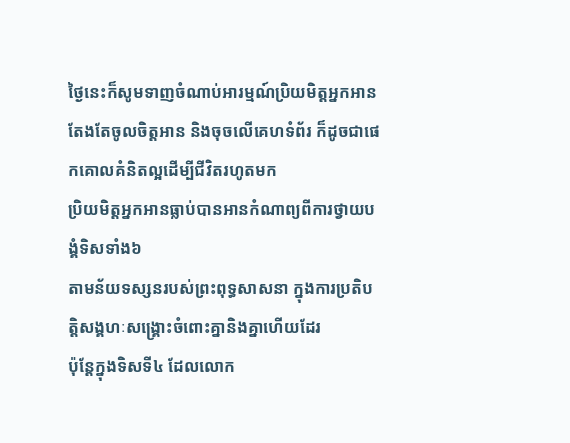ថ្ងៃនេះក៏សូមទាញចំណាប់អារម្មណ៍ប្រិយមិត្តអ្នកអាន
តែងតែចូលចិត្តអាន និងចុចលើគេហទំព័រ ក៏ដូចជាផេកគោលគំនិតល្អដើម្បីជីវិតរហូតមក
ប្រិយមិត្តអ្នកអានធ្លាប់បានអានកំណាព្យពីការថ្វាយបង្គំទិសទាំង៦
តាមន័យទស្សនរបស់ព្រះពុទ្ធសាសនា ក្នុងការប្រតិបត្តិសង្គហៈសង្រ្គោះចំពោះគ្នានិងគ្នាហើយដែរ
ប៉ុន្តែក្នុងទិសទី៤ ដែលលោក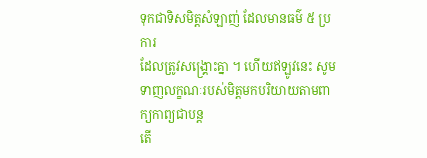ទុកជាទិសមិត្តសំឡាញ់ ដែលមានធម៌ ៥ ប្រការ
ដែលត្រូវសង្រ្គោះគ្នា ។ ហើយឥឡូវនេះ សូមទាញលក្ខណៈរបស់មិត្តមកបរិយាយតាមពាក្យកាព្យជាបន្ត
តើ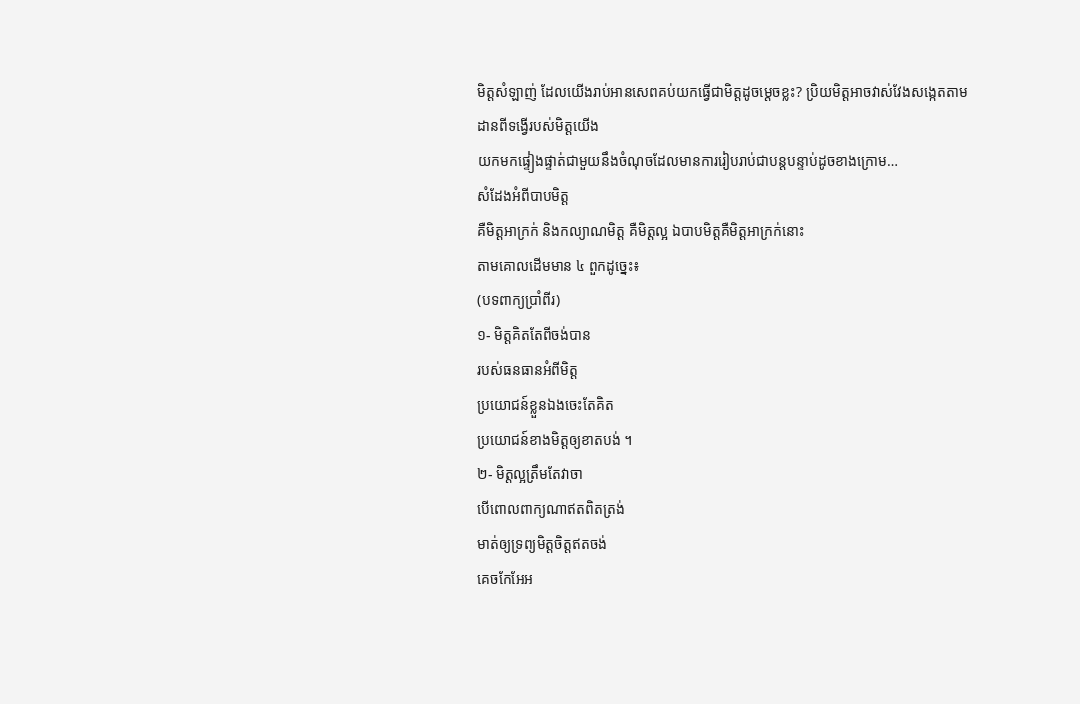មិត្តសំឡាញ់ ដែលយើងរាប់អានសេពគប់យកធ្វើជាមិត្តដូចម្ដេចខ្លះ? ប្រិយមិត្តអាចវាស់វែងសង្កេតតាមដានពីទង្វើរបស់មិត្តយើង
យកមកផ្ទៀងផ្ទាត់ជាមួយនឹងចំណុចដែលមានការរៀបរាប់ជាបន្តបន្ទាប់ដូចខាងក្រោម…
សំដែងអំពីបាបមិត្ត
គឺមិត្តអាក្រក់ និងកល្យាណមិត្ត គឺមិត្តល្អ ឯបាបមិត្តគឺមិត្តអាក្រក់នោះ
តាមគោលដើមមាន ៤ ពួកដូច្នេះ៖
(បទពាក្យប្រាំពីរ)
១- មិត្តគិតតែពីចង់បាន
របស់ធនធានអំពីមិត្ត
ប្រយោជន៍ខ្លួនឯងចេះតែគិត
ប្រយោជន៍ខាងមិត្តឲ្យខាតបង់ ។
២- មិត្តល្អត្រឹមតែវាចា
បើពោលពាក្យណាឥតពិតត្រង់
មាត់ឲ្យទ្រព្យមិត្តចិត្តឥតចង់
គេចកែអែអ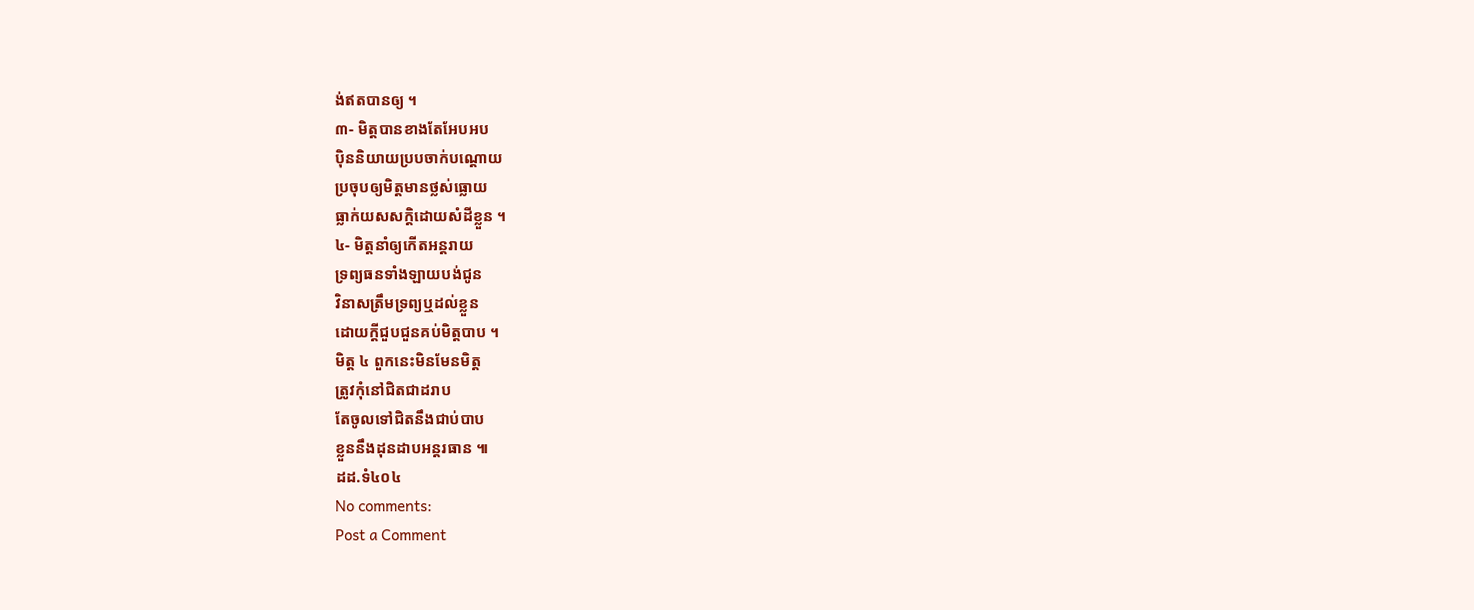ង់ឥតបានឲ្យ ។
៣- មិត្តបានខាងតែអែបអប
ប៉ិននិយាយប្របចាក់បណ្ដោយ
ប្រចុបឲ្យមិត្តមានថ្លស់ធ្លោយ
ធ្លាក់យសសក្ដិដោយសំដីខ្លួន ។
៤- មិត្តនាំឲ្យកើតអន្តរាយ
ទ្រព្យធនទាំងឡាយបង់ជូន
វិនាសត្រឹមទ្រព្យឬដល់ខ្លួន
ដោយក្ដីជួបជួនគប់មិត្តបាប ។
មិត្ត ៤ ពួកនេះមិនមែនមិត្ត
ត្រូវកុំនៅជិតជាដរាប
តែចូលទៅជិតនឹងជាប់បាប
ខ្លួននឹងដុនដាបអន្តរធាន ៕
ដដ.ទំ៤០៤
No comments:
Post a Comment